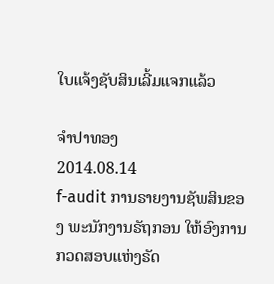ໃບແຈ້ງຊັບສິນເລີ້ມແຈກແລ້ວ

ຈໍາປາທອງ
2014.08.14
f-audit ການຣາຍງານຊັພສິນຂອງ ພະນັກງານຣັຖກອນ ໃຫ້ອົງການກວດສອບແຫ່ງຣັດ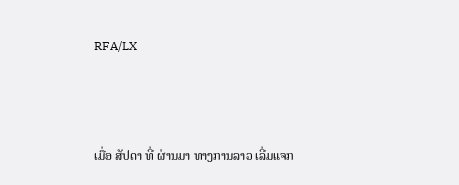RFA/LX



ເມື່ອ ສັປດາ ທີ່ ຜ່ານມາ ທາງການລາວ ເລີ່ມແຈກ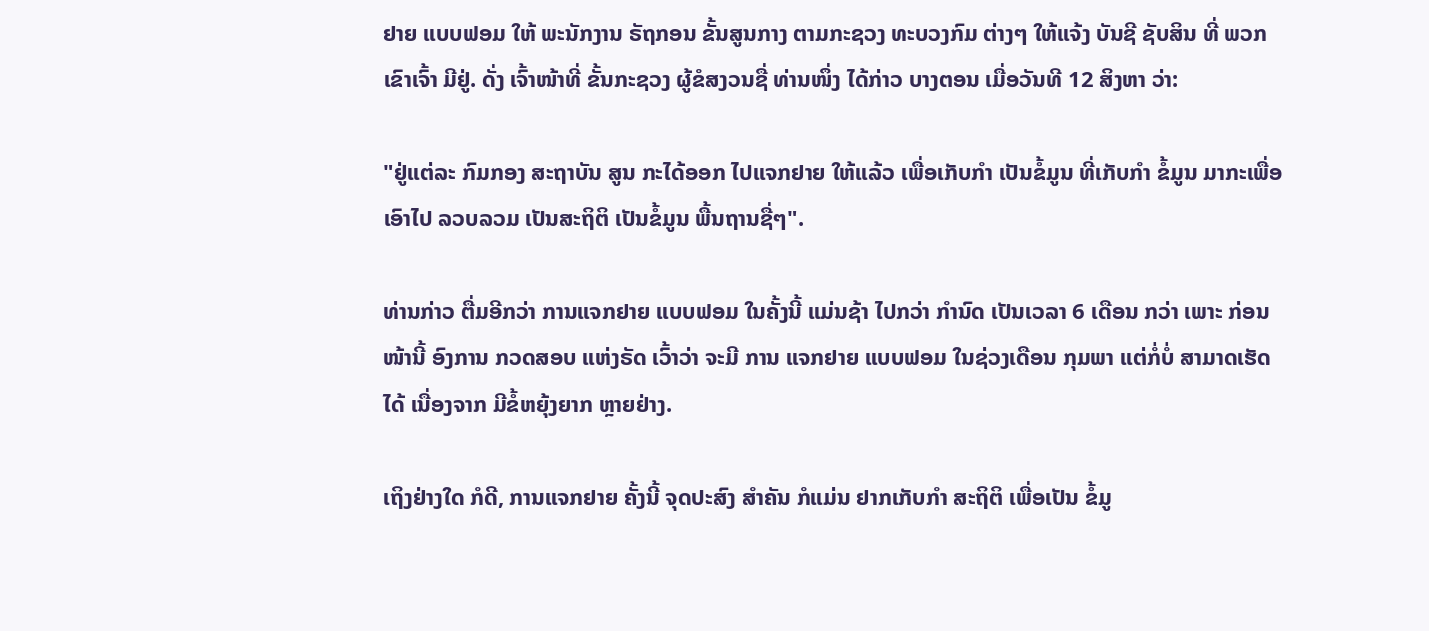ຢາຍ ແບບຟອມ ໃຫ້ ພະນັກງານ ຣັຖກອນ ຂັ້ນສູນກາງ ຕາມກະຊວງ ທະບວງກົມ ຕ່າງໆ ໃຫ້ແຈ້ງ ບັນຊີ ຊັບສິນ ທີ່ ພວກເຂົາເຈົ້າ ມີຢູ່. ດັ່ງ ເຈົ້າໜ້າທີ່ ຂັ້ນກະຊວງ ຜູ້ຂໍສງວນຊື່ ທ່ານໜຶ່ງ ໄດ້ກ່າວ ບາງຕອນ ເມື່ອວັນທີ 12 ສິງຫາ ວ່າ:

"ຢູ່ແຕ່ລະ ກົມກອງ ສະຖາບັນ ສູນ ກະໄດ້ອອກ ໄປແຈກຢາຍ ໃຫ້ແລ້ວ ເພື່ອເກັບກຳ ເປັນຂໍ້ມູນ ທີ່ເກັບກຳ ຂໍ້ມູນ ມາກະເພື່ອ ເອົາໄປ ລວບລວມ ເປັນສະຖິຕິ ເປັນຂໍ້ມູນ ພື້ນຖານຊື່ໆ".

ທ່ານກ່າວ ຕື່ມອີກວ່າ ການແຈກຢາຍ ແບບຟອມ ໃນຄັ້ງນີ້ ແມ່ນຊ້າ ໄປກວ່າ ກຳນົດ ເປັນເວລາ 6 ເດືອນ ກວ່າ ເພາະ ກ່ອນໜ້ານີ້ ອົງການ ກວດສອບ ແຫ່ງຣັດ ເວົ້າວ່າ ຈະມີ ການ ແຈກຢາຍ ແບບຟອມ ໃນຊ່ວງເດືອນ ກຸມພາ ແຕ່ກໍ່ບໍ່ ສາມາດເຮັດໄດ້ ເນື່ອງຈາກ ມີຂໍ້ຫຍຸ້ງຍາກ ຫຼາຍຢ່າງ.

ເຖິງຢ່າງໃດ ກໍດີ, ການແຈກຢາຍ ຄັ້ງນີ້ ຈຸດປະສົງ ສໍາຄັນ ກໍແມ່ນ ຢາກເກັບກຳ ສະຖິຕິ ເພື່ອເປັນ ຂໍ້ມູ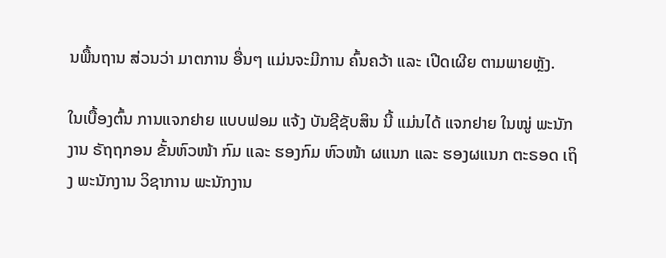ນພື້ນຖານ ສ່ວນວ່າ ມາຕການ ອື່ນໆ ແມ່ນຈະມີການ ຄົ້ນຄວ້າ ແລະ ເປີດເຜີຍ ຕາມພາຍຫຼັງ.

ໃນເບື້ອງຕົ້ນ ການແຈກຢາຍ ແບບຟອມ ແຈ້ງ ບັນຊີຊັບສິນ ນີ້ ແມ່ນໄດ້ ແຈກຢາຍ ໃນໝູ່ ພະນັກງານ ຣັຖຖກອນ ຂັ້ນຫົວໜ້າ ກົມ ແລະ ຮອງກົມ ຫົວໜ້າ ຜແນກ ແລະ ຮອງຜແນກ ຕະຣອດ ເຖິງ ພະນັກງານ ວິຊາການ ພະນັກງານ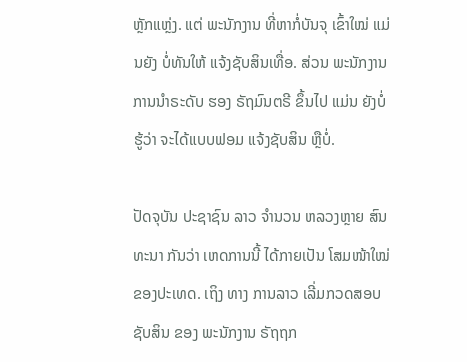ຫຼັກແຫຼ່ງ. ແຕ່ ພະນັກງານ ທີ່ຫາກໍ່ບັນຈຸ ເຂົ້າໃໝ່ ແມ່ນຍັງ ບໍ່ທັນໃຫ້ ແຈ້ງຊັບສິນເທື່ອ. ສ່ວນ ພະນັກງານ ການນຳຣະດັບ ຮອງ ຣັຖມົນຕຣີ ຂຶ້ນໄປ ແມ່ນ ຍັງບໍ່ຮູ້ວ່າ ຈະໄດ້ແບບຟອມ ແຈ້ງຊັບສິນ ຫຼືບໍ່.

ປັດຈຸບັນ ປະຊາຊົນ ລາວ ຈຳນວນ ຫລວງຫຼາຍ ສົນທະນາ ກັນວ່າ ເຫດການນີ້ ໄດ້ກາຍເປັນ ໂສມໜ້າໃໝ່ ຂອງປະເທດ. ເຖິງ ທາງ ການລາວ ເລີ່ມກວດສອບ ຊັບສິນ ຂອງ ພະນັກງານ ຣັຖຖກ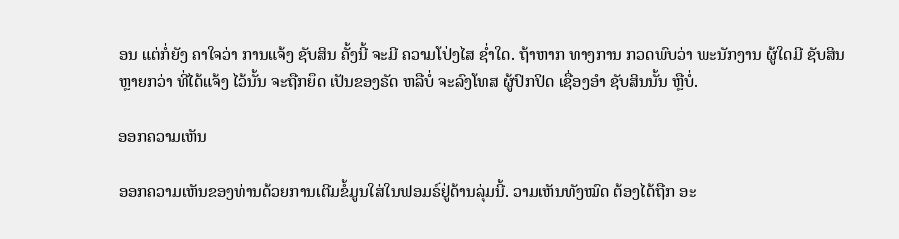ອນ ແຕ່ກໍ່ຍັງ ຄາໃຈວ່າ ການແຈ້ງ ຊັບສິນ ຄັ້ງນີ້ ຈະມີ ຄວາມໂປ່ງໄສ ຊໍ່າໃດ. ຖ້າຫາກ ທາງການ ກວດພົບວ່າ ພະນັກງານ ຜູ້ໃດມີ ຊັບສິນ ຫຼາຍກວ່າ ທີ່ໄດ້ແຈ້ງ ໄວ້ນັ້ນ ຈະຖືກຍຶດ ເປັນຂອງຣັດ ຫລືບໍ່ ຈະລົງໂທສ ຜູ້ປົກປິດ ເຊື່ອງອຳ ຊັບສິນນັ້ນ ຫຼືບໍ່.

ອອກຄວາມເຫັນ

ອອກຄວາມເຫັນຂອງທ່ານດ້ວຍການເຕີມຂໍ້ມູນໃສ່ໃນຟອມຣ໌ຢູ່ດ້ານລຸ່ມນີ້. ວາມເຫັນທັງໝົດ ຕ້ອງໄດ້ຖືກ ອະ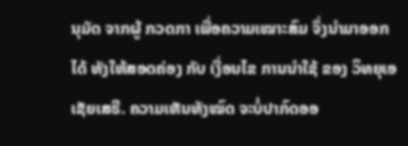ນຸມັດ ຈາກຜູ້ ກວດກາ ເພື່ອຄວາມເໝາະສົມ ຈຶ່ງນໍາມາອອກໄດ້ ທັງໃຫ້ສອດຄ່ອງ ກັບ ເງື່ອນໄຂ ການນຳໃຊ້ ຂອງ ວິທຍຸເອເຊັຍເສຣີ. ຄວາມເຫັນທັງໝົດ ຈະບໍ່ປາກົດອອ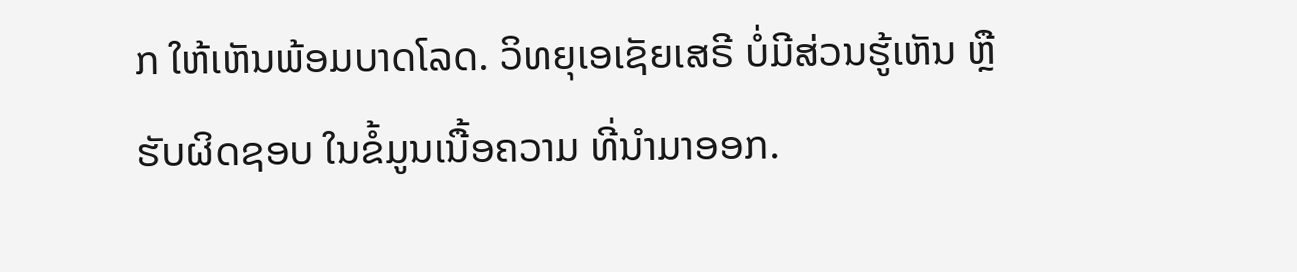ກ ໃຫ້ເຫັນພ້ອມບາດໂລດ. ວິທຍຸເອເຊັຍເສຣີ ບໍ່ມີສ່ວນຮູ້ເຫັນ ຫຼືຮັບຜິດຊອບ ໃນຂໍ້ມູນເນື້ອຄວາມ ທີ່ນໍາມາອອກ.